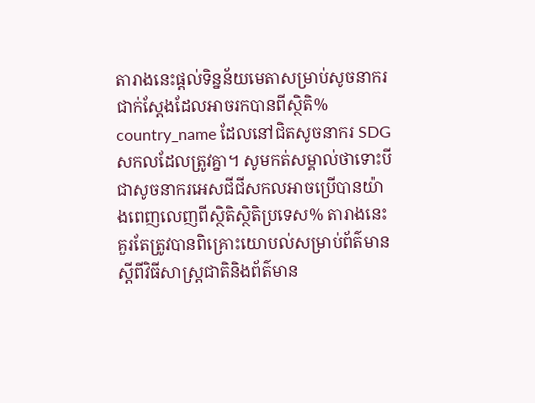តារាងនេះផ្តល់ទិន្នន័យមេតាសម្រាប់សូចនាករជាក់ស្តែងដែលអាចរកបានពីស្ថិតិ% country_name ដែលនៅជិតសូចនាករ SDG សកលដែលត្រូវគ្នា។ សូមកត់សម្គាល់ថាទោះបីជាសូចនាករអេសជីជីសកលអាចប្រើបានយ៉ាងពេញលេញពីស្ថិតិស្ថិតិប្រទេស% តារាងនេះគួរតែត្រូវបានពិគ្រោះយោបល់សម្រាប់ព័ត៌មានស្តីពីវិធីសាស្រ្តជាតិនិងព័ត៌មាន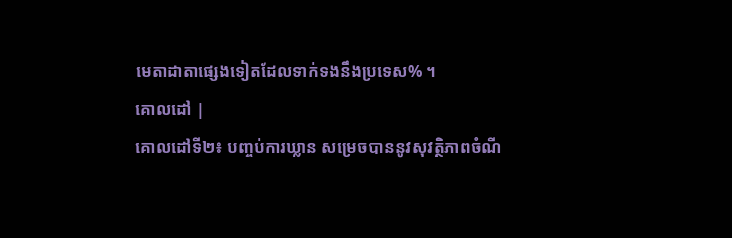មេតាដាតាផ្សេងទៀតដែលទាក់ទងនឹងប្រទេស% ។
គោលដៅ |
គោលដៅទី២៖ បញ្ចប់ការឃ្លាន សម្រេចបាននូវសុវត្ថិភាពចំណី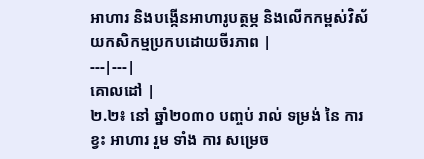អាហារ និងបង្កើនអាហារូបត្ថម្ភ និងលើកកម្ពស់វិស័យកសិកម្មប្រកបដោយចីរភាព |
---|---|
គោលដៅ |
២.២៖ នៅ ឆ្នាំ២០៣០ បញ្ចប់ រាល់ ទម្រង់ នៃ ការ ខ្វះ អាហារ រួម ទាំង ការ សម្រេច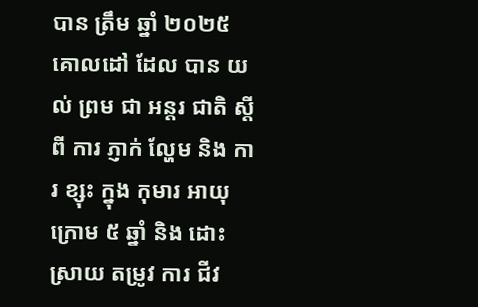បាន ត្រឹម ឆ្នាំ ២០២៥ គោលដៅ ដែល បាន យល់ ព្រម ជា អន្តរ ជាតិ ស្តី ពី ការ ភ្ញាក់ ល្ហែម និង ការ ខ្សុះ ក្នុង កុមារ អាយុ ក្រោម ៥ ឆ្នាំ និង ដោះ ស្រាយ តម្រូវ ការ ជីវ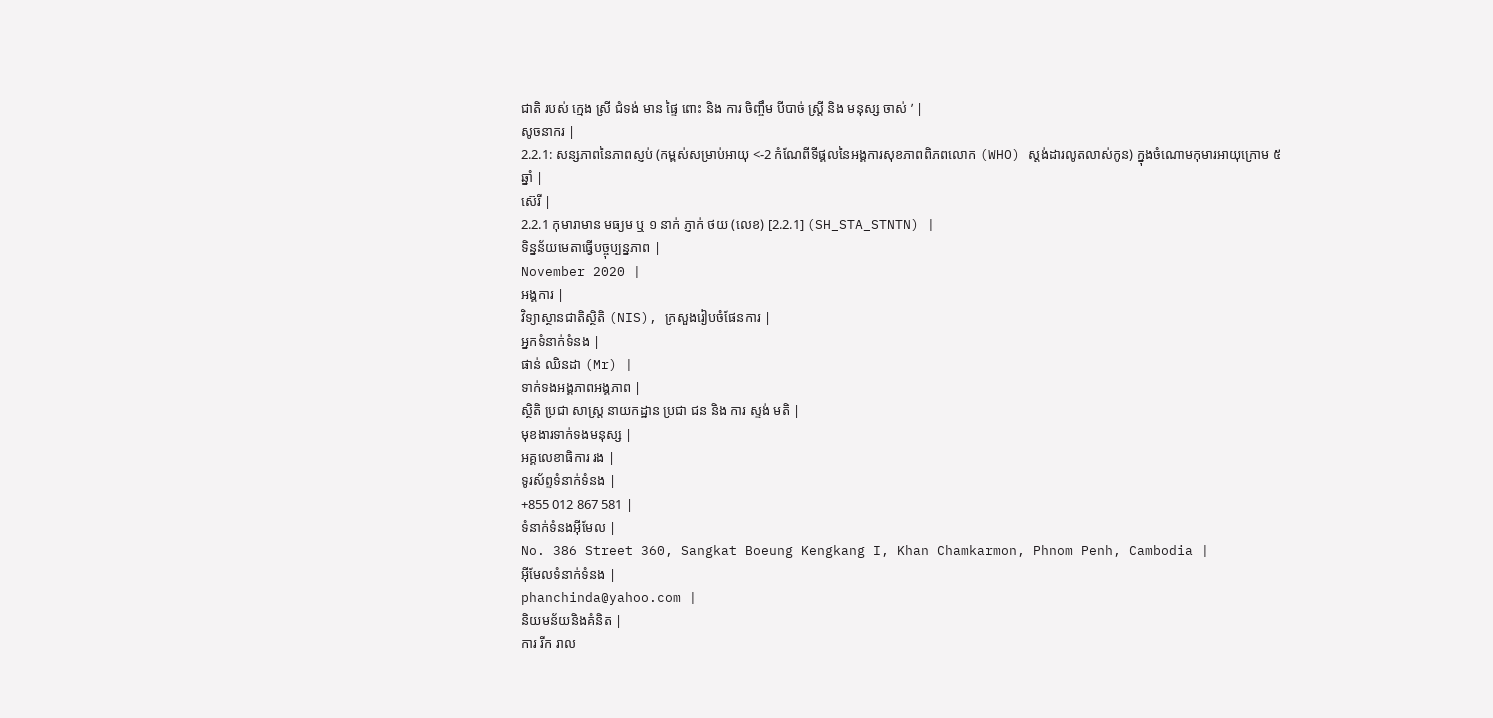ជាតិ របស់ ក្មេង ស្រី ជំទង់ មាន ផ្ទៃ ពោះ និង ការ ចិញ្ចឹម បីបាច់ ស្ត្រី និង មនុស្ស ចាស់ ’ |
សូចនាករ |
2.2.1: សន្សភាពនៃភាពស្ញប់ (កម្ពស់សម្រាប់អាយុ <-2 កំណែពីទីផ្គលនៃអង្គការសុខភាពពិភពលោក (WHO) ស្ដង់ដារលូតលាស់កូន) ក្នុងចំណោមកុមារអាយុក្រោម ៥ឆ្នាំ |
ស៊េរី |
2.2.1 កុមារាមាន មធ្យម ឬ ១ នាក់ ភ្ញាក់ ថយ (លេខ) [2.2.1] (SH_STA_STNTN) |
ទិន្នន័យមេតាធ្វើបច្ចុប្បន្នភាព |
November 2020 |
អង្គការ |
វិទ្យាស្ថានជាតិស្ថិតិ (NIS), ក្រសួងរៀបចំផែនការ |
អ្នកទំនាក់ទំនង |
ផាន់ ឈិនដា (Mr) |
ទាក់ទងអង្គភាពអង្គភាព |
ស្ថិតិ ប្រជា សាស្ត្រ នាយកដ្ឋាន ប្រជា ជន និង ការ ស្ទង់ មតិ |
មុខងារទាក់ទងមនុស្ស |
អគ្គលេខាធិការ រង |
ទូរស័ព្ទទំនាក់ទំនង |
+855 012 867 581 |
ទំនាក់ទំនងអ៊ីមែល |
No. 386 Street 360, Sangkat Boeung Kengkang I, Khan Chamkarmon, Phnom Penh, Cambodia |
អ៊ីមែលទំនាក់ទំនង |
phanchinda@yahoo.com |
និយមន័យនិងគំនិត |
ការ រីក រាល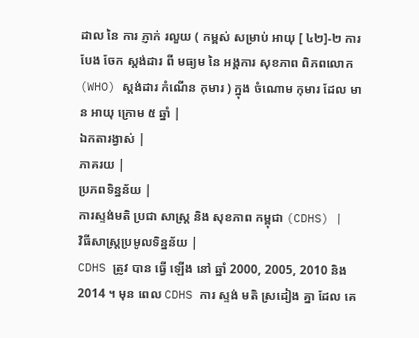ដាល នៃ ការ ភ្ញាក់ រលួយ ( កម្ពស់ សម្រាប់ អាយុ [ ៤២]-២ ការ បែង ចែក ស្តង់ដារ ពី មធ្យម នៃ អង្គការ សុខភាព ពិភពលោក (WHO) ស្តង់ដារ កំណើន កុមារ ) ក្នុង ចំណោម កុមារ ដែល មាន អាយុ ក្រោម ៥ ឆ្នាំ |
ឯកតារង្វាស់ |
ភាគរយ |
ប្រភពទិន្នន័យ |
ការស្ទង់មតិ ប្រជា សាស្ត្រ និង សុខភាព កម្ពុជា (CDHS) |
វិធីសាស្ត្រប្រមូលទិន្នន័យ |
CDHS ត្រូវ បាន ធ្វើ ឡើង នៅ ឆ្នាំ 2000, 2005, 2010 និង 2014 ។ មុន ពេល CDHS ការ ស្ទង់ មតិ ស្រដៀង គ្នា ដែល គេ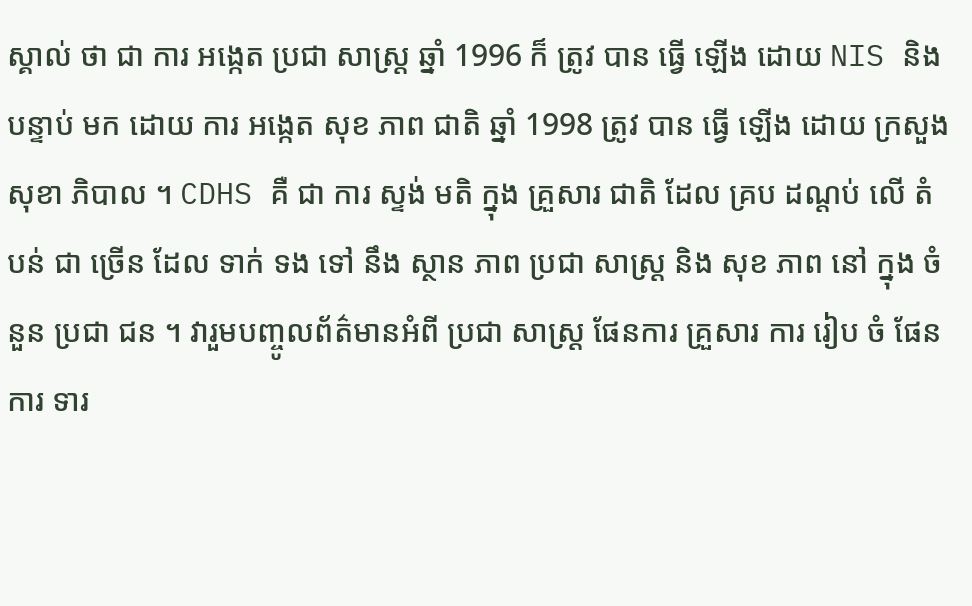ស្គាល់ ថា ជា ការ អង្កេត ប្រជា សាស្ត្រ ឆ្នាំ 1996 ក៏ ត្រូវ បាន ធ្វើ ឡើង ដោយ NIS និង បន្ទាប់ មក ដោយ ការ អង្កេត សុខ ភាព ជាតិ ឆ្នាំ 1998 ត្រូវ បាន ធ្វើ ឡើង ដោយ ក្រសួង សុខា ភិបាល ។ CDHS គឺ ជា ការ ស្ទង់ មតិ ក្នុង គ្រួសារ ជាតិ ដែល គ្រប ដណ្តប់ លើ តំបន់ ជា ច្រើន ដែល ទាក់ ទង ទៅ នឹង ស្ថាន ភាព ប្រជា សាស្ត្រ និង សុខ ភាព នៅ ក្នុង ចំនួន ប្រជា ជន ។ វារួមបញ្ចូលព័ត៌មានអំពី ប្រជា សាស្ត្រ ផែនការ គ្រួសារ ការ រៀប ចំ ផែនការ ទារ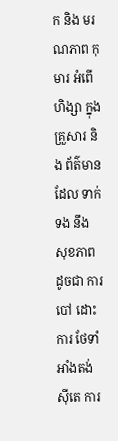ក និង មរណភាព កុមារ អំពើ ហិង្សា ក្នុង គ្រួសារ និង ព័ត៌មាន ដែល ទាក់ ទង នឹង សុខភាព ដូចជា ការ បៅ ដោះ ការ ថែទាំ អាំងតង់ស៊ីតេ ការ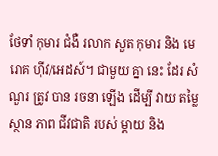ថែទាំ កុមារ ជំងឺ រលាក សួត កុមារ និង មេរោគ ហ៊ីវ/អេដស៍។ ជាមួយ គ្នា នេះ ដែរ សំណួរ ត្រូវ បាន រចនា ឡើង ដើម្បី វាយ តម្លៃ ស្ថាន ភាព ជីវជាតិ របស់ ម្តាយ និង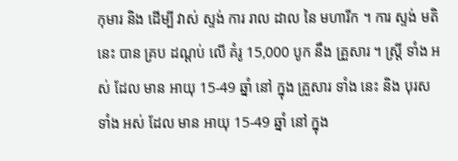កុមារ និង ដើម្បី វាស់ ស្ទង់ ការ រាល ដាល នៃ មហារីក ។ ការ ស្ទង់ មតិ នេះ បាន គ្រប ដណ្តប់ លើ គំរូ 15,000 បូក នឹង គ្រួសារ ។ ស្ត្រី ទាំង អស់ ដែល មាន អាយុ 15-49 ឆ្នាំ នៅ ក្នុង គ្រួសារ ទាំង នេះ និង បុរស ទាំង អស់ ដែល មាន អាយុ 15-49 ឆ្នាំ នៅ ក្នុង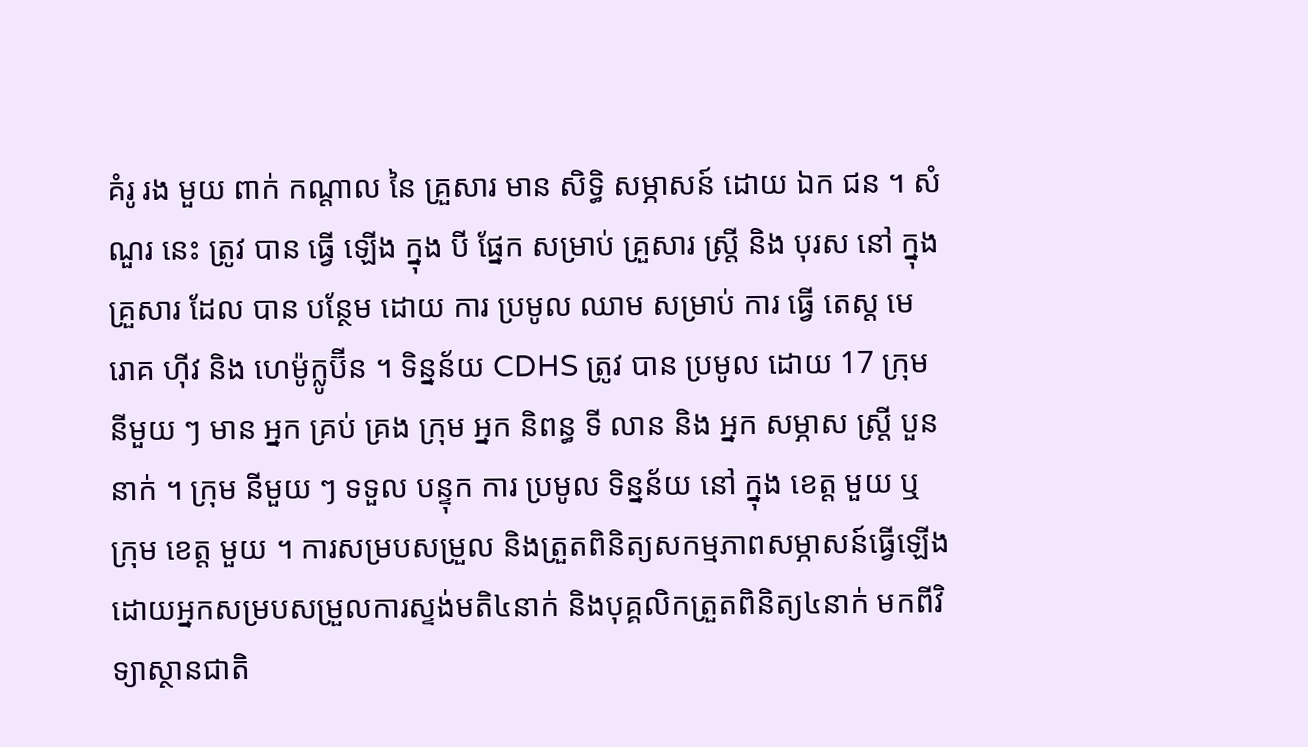គំរូ រង មួយ ពាក់ កណ្តាល នៃ គ្រួសារ មាន សិទ្ធិ សម្ភាសន៍ ដោយ ឯក ជន ។ សំណួរ នេះ ត្រូវ បាន ធ្វើ ឡើង ក្នុង បី ផ្នែក សម្រាប់ គ្រួសារ ស្ត្រី និង បុរស នៅ ក្នុង គ្រួសារ ដែល បាន បន្ថែម ដោយ ការ ប្រមូល ឈាម សម្រាប់ ការ ធ្វើ តេស្ត មេ រោគ ហ៊ីវ និង ហេម៉ូក្លូប៊ីន ។ ទិន្នន័យ CDHS ត្រូវ បាន ប្រមូល ដោយ 17 ក្រុម នីមួយ ៗ មាន អ្នក គ្រប់ គ្រង ក្រុម អ្នក និពន្ធ ទី លាន និង អ្នក សម្ភាស ស្ត្រី បួន នាក់ ។ ក្រុម នីមួយ ៗ ទទួល បន្ទុក ការ ប្រមូល ទិន្នន័យ នៅ ក្នុង ខេត្ត មួយ ឬ ក្រុម ខេត្ត មួយ ។ ការសម្របសម្រួល និងត្រួតពិនិត្យសកម្មភាពសម្ភាសន៍ធ្វើឡើងដោយអ្នកសម្របសម្រួលការស្ទង់មតិ៤នាក់ និងបុគ្គលិកត្រួតពិនិត្យ៤នាក់ មកពីវិទ្យាស្ថានជាតិ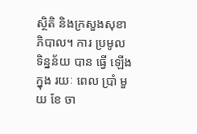ស្ថិតិ និងក្រសួងសុខាភិបាល។ ការ ប្រមូល ទិន្នន័យ បាន ធ្វើ ឡើង ក្នុង រយៈ ពេល ប្រាំ មួយ ខែ ចា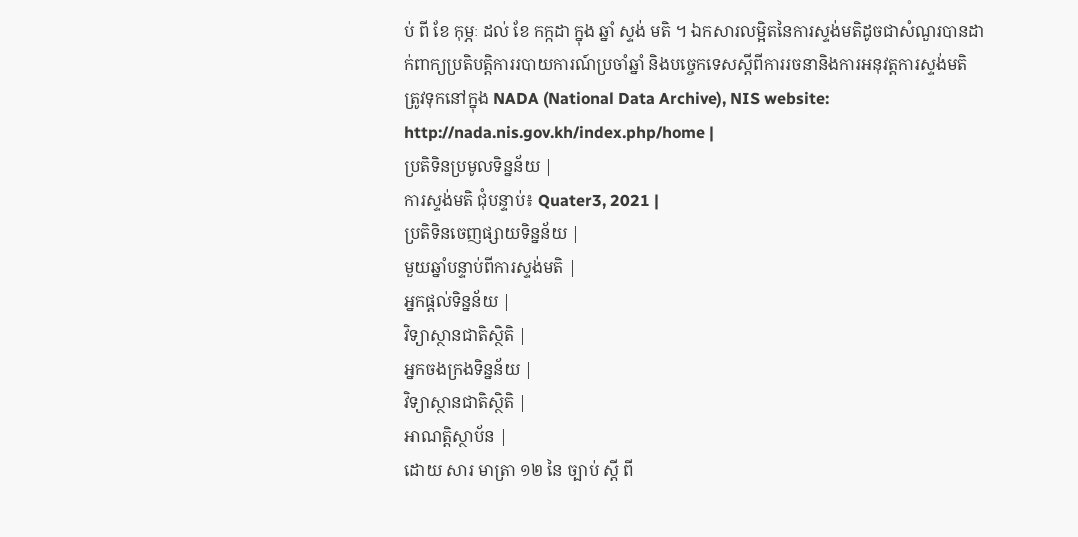ប់ ពី ខែ កុម្ភៈ ដល់ ខែ កក្កដា ក្នុង ឆ្នាំ ស្ទង់ មតិ ។ ឯកសារលម្អិតនៃការស្ទង់មតិដូចជាសំណួរបានដាក់ពាក្យប្រតិបត្តិការរបាយការណ៍ប្រចាំឆ្នាំ និងបច្ចេកទេសស្តីពីការរចនានិងការអនុវត្តការស្ទង់មតិ ត្រូវទុកនៅក្នុង NADA (National Data Archive), NIS website: http://nada.nis.gov.kh/index.php/home |
ប្រតិទិនប្រមូលទិន្នន័យ |
ការស្ទង់មតិ ជុំបន្ទាប់៖ Quater3, 2021 |
ប្រតិទិនចេញផ្សាយទិន្នន័យ |
មួយឆ្នាំបន្ទាប់ពីការស្ទង់មតិ |
អ្នកផ្តល់ទិន្នន័យ |
វិទ្យាស្ថានជាតិស្ថិតិ |
អ្នកចងក្រងទិន្នន័យ |
វិទ្យាស្ថានជាតិស្ថិតិ |
អាណត្តិស្ថាប័ន |
ដោយ សារ មាត្រា ១២ នៃ ច្បាប់ ស្តី ពី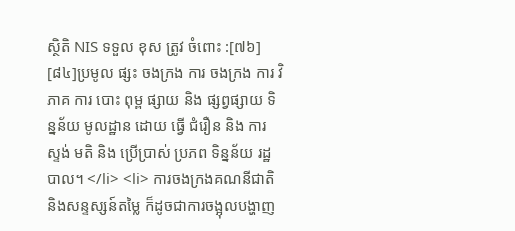ស្ថិតិ NIS ទទួល ខុស ត្រូវ ចំពោះ :[៧៦] [៨៤]ប្រមូល ផ្សះ ចងក្រង ការ ចងក្រង ការ វិភាគ ការ បោះ ពុម្ព ផ្សាយ និង ផ្សព្វផ្សាយ ទិន្នន័យ មូលដ្ឋាន ដោយ ធ្វើ ជំរឿន និង ការ ស្ទង់ មតិ និង ប្រើប្រាស់ ប្រភព ទិន្នន័យ រដ្ឋ បាល។ </li> <li> ការចងក្រងគណនីជាតិ និងសន្ទស្សន៍តម្លៃ ក៏ដូចជាការចង្អុលបង្ហាញ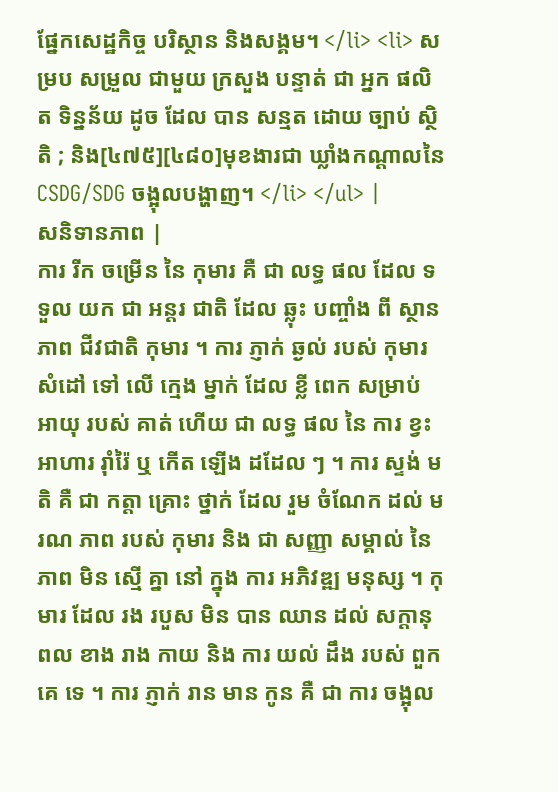ផ្នែកសេដ្ឋកិច្ច បរិស្ថាន និងសង្គម។ </li> <li> សម្រប សម្រួល ជាមួយ ក្រសួង បន្ទាត់ ជា អ្នក ផលិត ទិន្នន័យ ដូច ដែល បាន សន្មត ដោយ ច្បាប់ ស្ថិតិ ; និង[៤៧៥][៤៨០]មុខងារជា ឃ្លាំងកណ្តាលនៃ CSDG/SDG ចង្អុលបង្ហាញ។ </li> </ul> |
សនិទានភាព |
ការ រីក ចម្រើន នៃ កុមារ គឺ ជា លទ្ធ ផល ដែល ទទួល យក ជា អន្តរ ជាតិ ដែល ឆ្លុះ បញ្ចាំង ពី ស្ថាន ភាព ជីវជាតិ កុមារ ។ ការ ភ្ញាក់ ឆ្ងល់ របស់ កុមារ សំដៅ ទៅ លើ ក្មេង ម្នាក់ ដែល ខ្លី ពេក សម្រាប់ អាយុ របស់ គាត់ ហើយ ជា លទ្ធ ផល នៃ ការ ខ្វះ អាហារ រ៉ាំរ៉ៃ ឬ កើត ឡើង ដដែល ៗ ។ ការ ស្ទង់ មតិ គឺ ជា កត្តា គ្រោះ ថ្នាក់ ដែល រួម ចំណែក ដល់ មរណ ភាព របស់ កុមារ និង ជា សញ្ញា សម្គាល់ នៃ ភាព មិន ស្មើ គ្នា នៅ ក្នុង ការ អភិវឌ្ឍ មនុស្ស ។ កុមារ ដែល រង របួស មិន បាន ឈាន ដល់ សក្តានុពល ខាង រាង កាយ និង ការ យល់ ដឹង របស់ ពួក គេ ទេ ។ ការ ភ្ញាក់ រាន មាន កូន គឺ ជា ការ ចង្អុល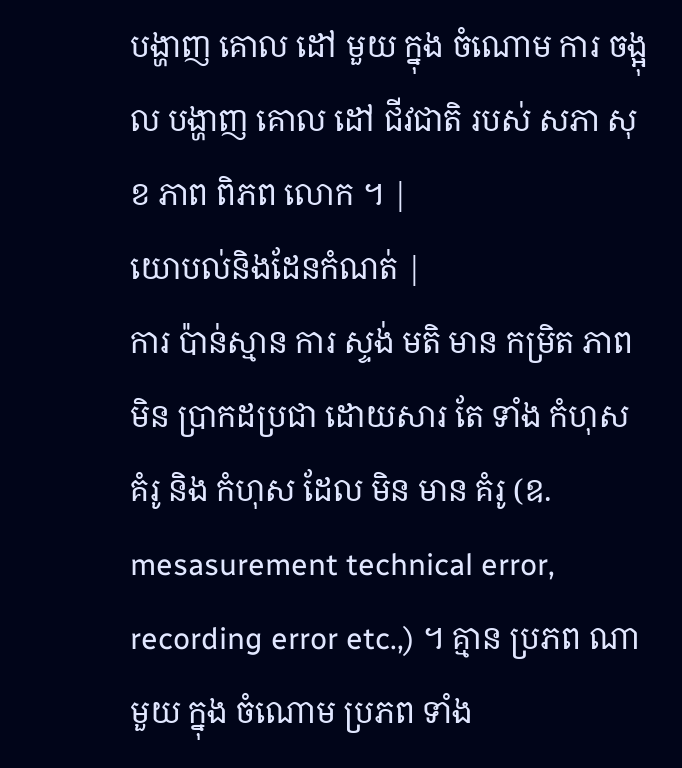បង្ហាញ គោល ដៅ មួយ ក្នុង ចំណោម ការ ចង្អុល បង្ហាញ គោល ដៅ ជីវជាតិ របស់ សភា សុខ ភាព ពិភព លោក ។ |
យោបល់និងដែនកំណត់ |
ការ ប៉ាន់ស្មាន ការ ស្ទង់ មតិ មាន កម្រិត ភាព មិន ប្រាកដប្រជា ដោយសារ តែ ទាំង កំហុស គំរូ និង កំហុស ដែល មិន មាន គំរូ (ឧ. mesasurement technical error, recording error etc.,) ។ គ្មាន ប្រភព ណា មួយ ក្នុង ចំណោម ប្រភព ទាំង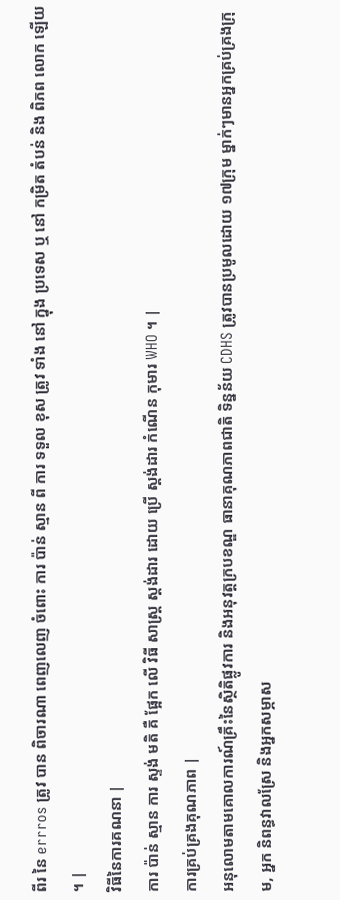ពីរ នៃ errros ត្រូវ បាន ពិចារណា ពេញលេញ ចំពោះ ការ ប៉ាន់ ស្មាន ពី ការ ទទួល ខុស ត្រូវ ទាំង នៅ ក្នុង ប្រទេស ឬ នៅ កម្រិត តំបន់ និង ពិភព លោក ឡើយ ។ |
វិធីនៃការគណនា |
ការ ប៉ាន់ ស្មាន ការ ស្ទង់ មតិ គឺ ផ្អែក លើ វិធី សាស្ត្រ ស្តង់ដារ ដោយ ប្រើ ស្តង់ដារ កំណើន កុមារ WHO ។ |
ការគ្រប់គ្រងគុណភាព |
អនុលោមតាមគោលការណ៍គ្រឹះនៃស្ថិតិផ្លូវការ និងអនុវត្តក្របខណ្ឌ ធានាគុណភាពជាតិ ទិន្នន័យ CDHS ត្រូវបានប្រមូលដោយ ១៧ក្រុម ម្នាក់ៗមានអ្នកគ្រប់គ្រងក្រុម, អ្នក និពន្ធវាលស្រែ និងអ្នកសម្ភាស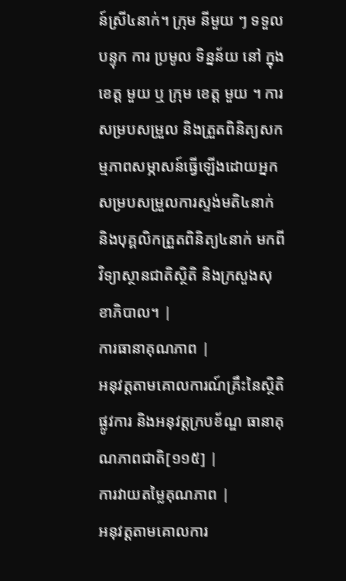ន៍ស្រី៤នាក់។ ក្រុម នីមួយ ៗ ទទួល បន្ទុក ការ ប្រមូល ទិន្នន័យ នៅ ក្នុង ខេត្ត មួយ ឬ ក្រុម ខេត្ត មួយ ។ ការសម្របសម្រួល និងត្រួតពិនិត្យសកម្មភាពសម្ភាសន៍ធ្វើឡើងដោយអ្នកសម្របសម្រួលការស្ទង់មតិ៤នាក់ និងបុគ្គលិកត្រួតពិនិត្យ៤នាក់ មកពីវិទ្យាស្ថានជាតិស្ថិតិ និងក្រសួងសុខាភិបាល។ |
ការធានាគុណភាព |
អនុវត្តតាមគោលការណ៍គ្រឹះនៃស្ថិតិផ្លូវការ និងអនុវត្តក្របខ័ណ្ឌ ធានាគុណភាពជាតិ[១១៥] |
ការវាយតម្លៃគុណភាព |
អនុវត្តតាមគោលការ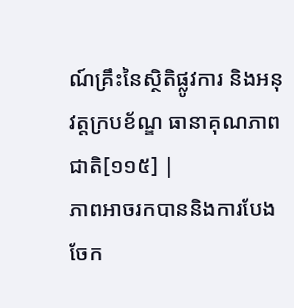ណ៍គ្រឹះនៃស្ថិតិផ្លូវការ និងអនុវត្តក្របខ័ណ្ឌ ធានាគុណភាពជាតិ[១១៥] |
ភាពអាចរកបាននិងការបែងចែក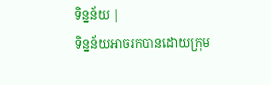ទិន្នន័យ |
ទិន្នន័យអាចរកបានដោយក្រុម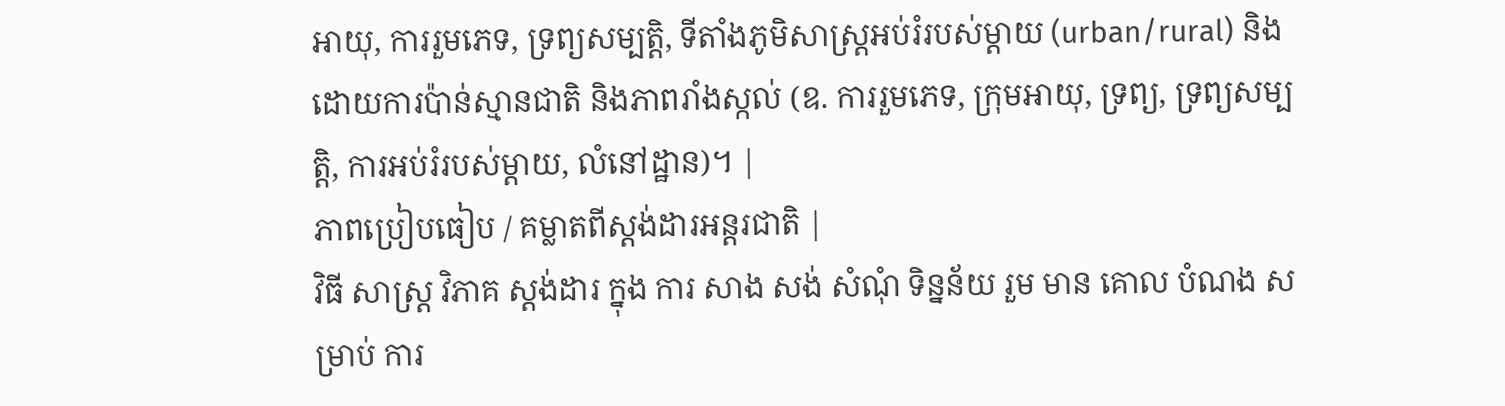អាយុ, ការរួមភេទ, ទ្រព្យសម្បត្តិ, ទីតាំងភូមិសាស្ត្រអប់រំរបស់ម្តាយ (urban/rural) និងដោយការប៉ាន់ស្មានជាតិ និងភាពរាំងស្កល់ (ឧ. ការរួមភេទ, ក្រុមអាយុ, ទ្រព្យ, ទ្រព្យសម្បត្តិ, ការអប់រំរបស់ម្តាយ, លំនៅដ្ឋាន)។ |
ភាពប្រៀបធៀប / គម្លាតពីស្តង់ដារអន្តរជាតិ |
វិធី សាស្ត្រ វិភាគ ស្តង់ដារ ក្នុង ការ សាង សង់ សំណុំ ទិន្នន័យ រួម មាន គោល បំណង សម្រាប់ ការ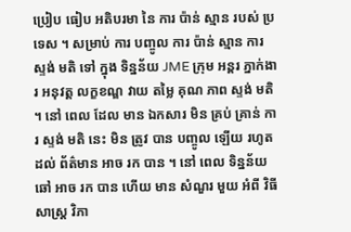ប្រៀប ធៀប អតិបរមា នៃ ការ ប៉ាន់ ស្មាន របស់ ប្រទេស ។ សម្រាប់ ការ បញ្ចូល ការ ប៉ាន់ ស្មាន ការ ស្ទង់ មតិ ទៅ ក្នុង ទិន្នន័យ JME ក្រុម អន្តរ ភ្នាក់ងារ អនុវត្ត លក្ខខណ្ឌ វាយ តម្លៃ គុណ ភាព ស្ទង់ មតិ ។ នៅ ពេល ដែល មាន ឯកសារ មិន គ្រប់ គ្រាន់ ការ ស្ទង់ មតិ នេះ មិន ត្រូវ បាន បញ្ចូល ឡើយ រហូត ដល់ ព័ត៌មាន អាច រក បាន ។ នៅ ពេល ទិន្នន័យ ឆៅ អាច រក បាន ហើយ មាន សំណួរ មួយ អំពី វិធី សាស្ត្រ វិភា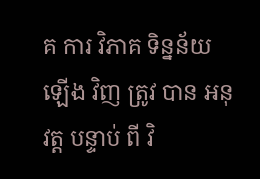គ ការ វិភាគ ទិន្នន័យ ឡើង វិញ ត្រូវ បាន អនុវត្ត បន្ទាប់ ពី វិ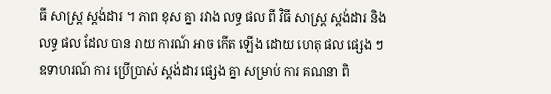ធី សាស្ត្រ ស្តង់ដារ ។ ភាព ខុស គ្នា រវាង លទ្ធ ផល ពី វិធី សាស្ត្រ ស្តង់ដារ និង លទ្ធ ផល ដែល បាន រាយ ការណ៍ អាច កើត ឡើង ដោយ ហេតុ ផល ផ្សេង ៗ ឧទាហរណ៍ ការ ប្រើប្រាស់ ស្តង់ដារ ផ្សេង គ្នា សម្រាប់ ការ គណនា ពិ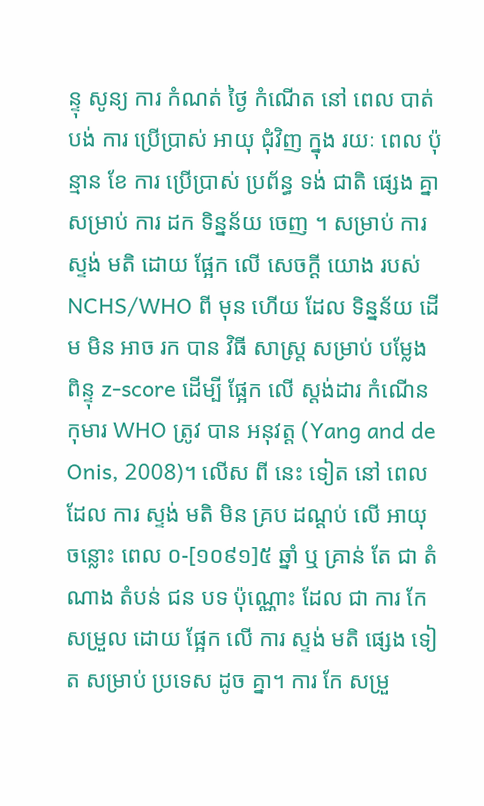ន្ទុ សូន្យ ការ កំណត់ ថ្ងៃ កំណើត នៅ ពេល បាត់ បង់ ការ ប្រើប្រាស់ អាយុ ជុំវិញ ក្នុង រយៈ ពេល ប៉ុន្មាន ខែ ការ ប្រើប្រាស់ ប្រព័ន្ធ ទង់ ជាតិ ផ្សេង គ្នា សម្រាប់ ការ ដក ទិន្នន័យ ចេញ ។ សម្រាប់ ការ ស្ទង់ មតិ ដោយ ផ្អែក លើ សេចក្ដី យោង របស់ NCHS/WHO ពី មុន ហើយ ដែល ទិន្នន័យ ដើម មិន អាច រក បាន វិធី សាស្ត្រ សម្រាប់ បម្លែង ពិន្ទុ z-score ដើម្បី ផ្អែក លើ ស្តង់ដារ កំណើន កុមារ WHO ត្រូវ បាន អនុវត្ត (Yang and de Onis, 2008)។ លើស ពី នេះ ទៀត នៅ ពេល ដែល ការ ស្ទង់ មតិ មិន គ្រប ដណ្តប់ លើ អាយុ ចន្លោះ ពេល ០-[១០៩១]៥ ឆ្នាំ ឬ គ្រាន់ តែ ជា តំណាង តំបន់ ជន បទ ប៉ុណ្ណោះ ដែល ជា ការ កែ សម្រួល ដោយ ផ្អែក លើ ការ ស្ទង់ មតិ ផ្សេង ទៀត សម្រាប់ ប្រទេស ដូច គ្នា។ ការ កែ សម្រួ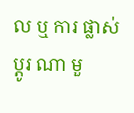ល ឬ ការ ផ្លាស់ ប្តូរ ណា មួ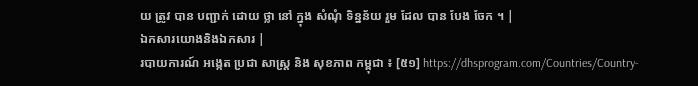យ ត្រូវ បាន បញ្ជាក់ ដោយ ថ្លា នៅ ក្នុង សំណុំ ទិន្នន័យ រួម ដែល បាន បែង ចែក ។ |
ឯកសារយោងនិងឯកសារ |
របាយការណ៍ អង្កេត ប្រជា សាស្ត្រ និង សុខភាព កម្ពុជា ៖ [៥១] https://dhsprogram.com/Countries/Country-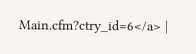Main.cfm?ctry_id=6</a> |